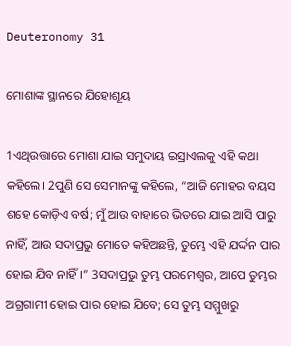Deuteronomy 31

ମୋଶାଙ୍କ ସ୍ଥାନରେ ଯିହୋଶୂୟ

1ଏଥିଉତ୍ତାରେ ମୋଶା ଯାଇ ସମୁଦାୟ ଇସ୍ରାଏଲକୁ ଏହି କଥା କହିଲେ। 2ପୁଣି ସେ ସେମାନଙ୍କୁ କହିଲେ, “ଆଜି ମୋହର ବୟସ ଶହେ କୋଡ଼ିଏ ବର୍ଷ; ମୁଁ ଆଉ ବାହାରେ ଭିତରେ ଯାଇ ଆସି ପାରୁ ନାହିଁ, ଆଉ ସଦାପ୍ରଭୁ ମୋତେ କହିଅଛନ୍ତି, ତୁମ୍ଭେ ଏହି ଯର୍ଦ୍ଦନ ପାର ହୋଇ ଯିବ ନାହିଁ।” 3ସଦାପ୍ରଭୁ ତୁମ୍ଭ ପରମେଶ୍ୱର, ଆପେ ତୁମ୍ଭର ଅଗ୍ରଗାମୀ ହୋଇ ପାର ହୋଇ ଯିବେ; ସେ ତୁମ୍ଭ ସମ୍ମୁଖରୁ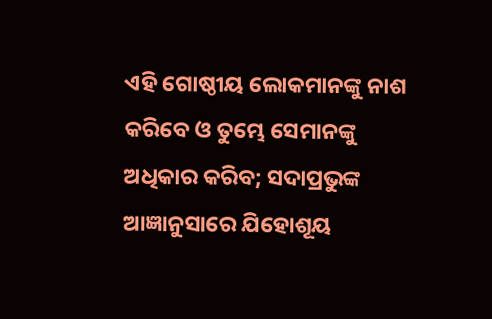ଏହି ଗୋଷ୍ଠୀୟ ଲୋକମାନଙ୍କୁ ନାଶ କରିବେ ଓ ତୁମ୍ଭେ ସେମାନଙ୍କୁ ଅଧିକାର କରିବ; ସଦାପ୍ରଭୁଙ୍କ ଆଜ୍ଞାନୁସାରେ ଯିହୋଶୂୟ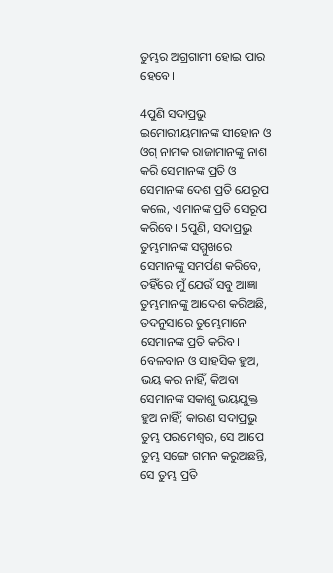ତୁମ୍ଭର ଅଗ୍ରଗାମୀ ହୋଇ ପାର ହେବେ।

4ପୁଣି ସଦାପ୍ରଭୁ ଇମୋରୀୟମାନଙ୍କ ସୀହୋନ ଓ ଓଗ୍‍ ନାମକ ରାଜାମାନଙ୍କୁ ନାଶ କରି ସେମାନଙ୍କ ପ୍ରତି ଓ ସେମାନଙ୍କ ଦେଶ ପ୍ରତି ଯେରୂପ କଲେ, ଏମାନଙ୍କ ପ୍ରତି ସେରୂପ କରିବେ। 5ପୁଣି, ସଦାପ୍ରଭୁ ତୁମ୍ଭମାନଙ୍କ ସମ୍ମୁଖରେ ସେମାନଙ୍କୁ ସମର୍ପଣ କରିବେ, ତହିଁରେ ମୁଁ ଯେଉଁ ସବୁ ଆଜ୍ଞା ତୁମ୍ଭମାନଙ୍କୁ ଆଦେଶ କରିଅଛି, ତଦନୁସାରେ ତୁମ୍ଭେମାନେ ସେମାନଙ୍କ ପ୍ରତି କରିବ। 6ବଳବାନ ଓ ସାହସିକ ହୁଅ, ଭୟ କର ନାହିଁ, କିଅବା ସେମାନଙ୍କ ସକାଶୁ ଭୟଯୁକ୍ତ ହୁଅ ନାହିଁ; କାରଣ ସଦାପ୍ରଭୁ ତୁମ୍ଭ ପରମେଶ୍ୱର, ସେ ଆପେ ତୁମ୍ଭ ସଙ୍ଗେ ଗମନ କରୁଅଛନ୍ତି, ସେ ତୁମ୍ଭ ପ୍ରତି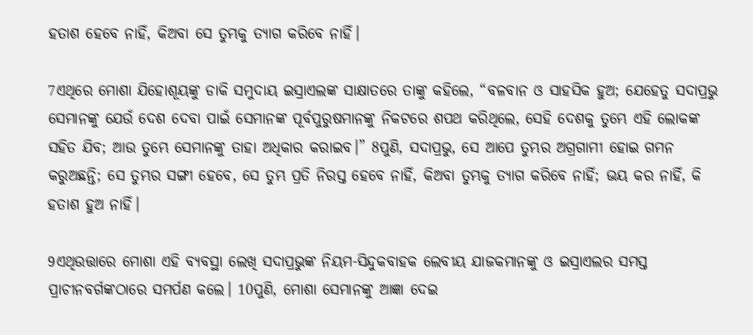ହତାଶ ହେବେ ନାହିଁ, କିଅବା ସେ ତୁମ୍ଭକୁ ତ୍ୟାଗ କରିବେ ନାହିଁ।

7ଏଥିରେ ମୋଶା ଯିହୋଶୂୟଙ୍କୁ ଡାକି ସମୁଦାୟ ଇସ୍ରାଏଲଙ୍କ ସାକ୍ଷାତରେ ତାଙ୍କୁ କହିଲେ, “ବଳବାନ ଓ ସାହସିକ ହୁଅ; ଯେହେତୁ ସଦାପ୍ରଭୁ ସେମାନଙ୍କୁ ଯେଉଁ ଦେଶ ଦେବା ପାଇଁ ସେମାନଙ୍କ ପୂର୍ବପୁରୁଷମାନଙ୍କୁ ନିକଟରେ ଶପଥ କରିଥିଲେ, ସେହି ଦେଶକୁ ତୁମ୍ଭେ ଏହି ଲୋକଙ୍କ ସହିତ ଯିବ; ଆଉ ତୁମ୍ଭେ ସେମାନଙ୍କୁ ତାହା ଅଧିକାର କରାଇବ।” 8ପୁଣି, ସଦାପ୍ରଭୁ, ସେ ଆପେ ତୁମ୍ଭର ଅଗ୍ରଗାମୀ ହୋଇ ଗମନ କରୁଅଛନ୍ତି; ସେ ତୁମ୍ଭର ସଙ୍ଗୀ ହେବେ, ସେ ତୁମ୍ଭ ପ୍ରତି ନିରସ୍ତ ହେବେ ନାହିଁ, କିଅବା ତୁମ୍ଭକୁ ତ୍ୟାଗ କରିବେ ନାହିଁ; ଭୟ କର ନାହିଁ, କି ହତାଶ ହୁଅ ନାହିଁ।

9ଏଥିଉତ୍ତାରେ ମୋଶା ଏହି ବ୍ୟବସ୍ଥା ଲେଖି ସଦାପ୍ରଭୁଙ୍କ ନିୟମ-ସିନ୍ଦୁକବାହକ ଲେବୀୟ ଯାଜକମାନଙ୍କୁ ଓ ଇସ୍ରାଏଲର ସମସ୍ତ ପ୍ରାଚୀନବର୍ଗଙ୍କଠାରେ ସମର୍ପଣ କଲେ। 10ପୁଣି, ମୋଶା ସେମାନଙ୍କୁ ଆଜ୍ଞା ଦେଇ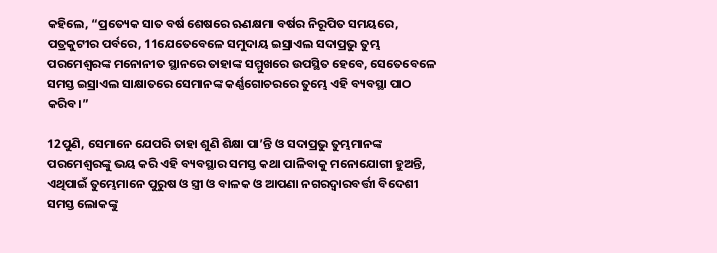କହିଲେ, “ପ୍ରତ୍ୟେକ ସାତ ବର୍ଷ ଶେଷରେ ଋଣକ୍ଷମା ବର୍ଷର ନିରୂପିତ ସମୟରେ, ପତ୍ରକୁଟୀର ପର୍ବରେ, 11ଯେତେବେଳେ ସମୁଦାୟ ଇସ୍ରାଏଲ ସଦାପ୍ରଭୁ ତୁମ୍ଭ ପରମେଶ୍ୱରଙ୍କ ମନୋନୀତ ସ୍ଥାନରେ ତାହାଙ୍କ ସମ୍ମୁଖରେ ଉପସ୍ଥିତ ହେବେ, ସେତେବେଳେ ସମସ୍ତ ଇସ୍ରାଏଲ ସାକ୍ଷାତରେ ସେମାନଙ୍କ କର୍ଣ୍ଣଗୋଚରରେ ତୁମ୍ଭେ ଏହି ବ୍ୟବସ୍ଥା ପାଠ କରିବ।”

12ପୁଣି, ସେମାନେ ଯେପରି ତାହା ଶୁଣି ଶିକ୍ଷା ପା’ନ୍ତି ଓ ସଦାପ୍ରଭୁ ତୁମ୍ଭମାନଙ୍କ ପରମେଶ୍ୱରଙ୍କୁ ଭୟ କରି ଏହି ବ୍ୟବସ୍ଥାର ସମସ୍ତ କଥା ପାଳିବାକୁ ମନୋଯୋଗୀ ହୁଅନ୍ତି, ଏଥିପାଇଁ ତୁମ୍ଭେମାନେ ପୁରୁଷ ଓ ସ୍ତ୍ରୀ ଓ ବାଳକ ଓ ଆପଣା ନଗରଦ୍ୱାରବର୍ତ୍ତୀ ବିଦେଶୀ ସମସ୍ତ ଲୋକଙ୍କୁ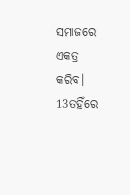ସମାଜରେ ଏକତ୍ର କରିବ। 13ତହିଁରେ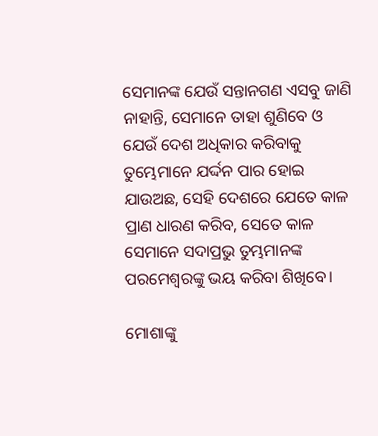ସେମାନଙ୍କ ଯେଉଁ ସନ୍ତାନଗଣ ଏସବୁ ଜାଣି ନାହାନ୍ତି, ସେମାନେ ତାହା ଶୁଣିବେ ଓ ଯେଉଁ ଦେଶ ଅଧିକାର କରିବାକୁ ତୁମ୍ଭେମାନେ ଯର୍ଦ୍ଦନ ପାର ହୋଇ ଯାଉଅଛ, ସେହି ଦେଶରେ ଯେତେ କାଳ ପ୍ରାଣ ଧାରଣ କରିବ, ସେତେ କାଳ ସେମାନେ ସଦାପ୍ରଭୁ ତୁମ୍ଭମାନଙ୍କ ପରମେଶ୍ୱରଙ୍କୁ ଭୟ କରିବା ଶିଖିବେ।

ମୋଶାଙ୍କୁ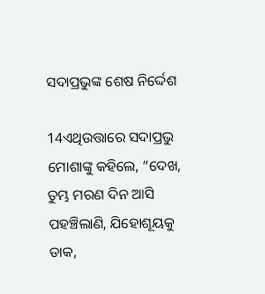ସଦାପ୍ରଭୁଙ୍କ ଶେଷ ନିର୍ଦ୍ଦେଶ

14ଏଥିଉତ୍ତାରେ ସଦାପ୍ରଭୁ ମୋଶାଙ୍କୁ କହିଲେ, “ଦେଖ, ତୁମ୍ଭ ମରଣ ଦିନ ଆସି ପହଞ୍ଚିଲାଣି, ଯିହୋଶୂୟକୁ ଡାକ,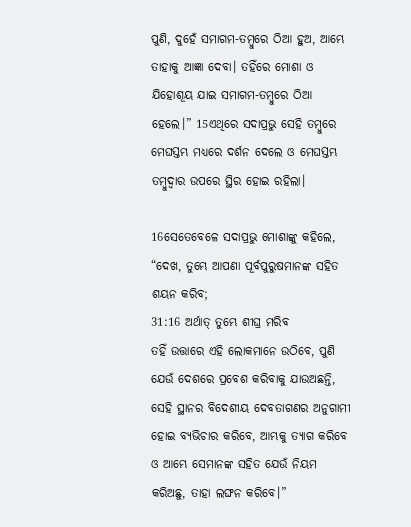ପୁଣି, ଦୁହେଁ ସମାଗମ-ତମ୍ବୁରେ ଠିଆ ହୁଅ, ଆମ୍ଭେ ତାହାକୁ ଆଜ୍ଞା ଦେବା। ତହିଁରେ ମୋଶା ଓ ଯିହୋଶୂୟ ଯାଇ ସମାଗମ-ତମ୍ବୁରେ ଠିଆ ହେଲେ।” 15ଏଥିରେ ସଦାପ୍ରଭୁ ସେହି ତମ୍ବୁରେ ମେଘସ୍ତମ୍ଭ ମଧ୍ୟରେ ଦର୍ଶନ ଦେଲେ ଓ ମେଘସ୍ତମ୍ଭ ତମ୍ବୁଦ୍ୱାର ଉପରେ ସ୍ଥିର ହୋଇ ରହିଲା।

16ସେତେବେଳେ ସଦାପ୍ରଭୁ ମୋଶାଙ୍କୁ କହିଲେ, “ଦେଖ, ତୁମ୍ଭେ ଆପଣା ପୂର୍ବପୁରୁଷମାନଙ୍କ ସହିତ ଶୟନ କରିବ;
31:16 ଅର୍ଥାତ୍ ତୁମ୍ଭେ ଶୀଘ୍ର ମରିବ
ତହିଁ ଉତ୍ତାରେ ଏହି ଲୋକମାନେ ଉଠିବେ, ପୁଣି ଯେଉଁ ଦେଶରେ ପ୍ରବେଶ କରିବାକୁ ଯାଉଅଛନ୍ତି, ସେହି ସ୍ଥାନର ବିଦେଶୀୟ ଦେବତାଗଣର ଅନୁଗାମୀ ହୋଇ ବ୍ୟଭିଚାର କରିବେ, ଆମ୍ଭକୁ ତ୍ୟାଗ କରିବେ ଓ ଆମ୍ଭେ ସେମାନଙ୍କ ସହିତ ଯେଉଁ ନିୟମ କରିଅଛୁ, ତାହା ଲଙ୍ଘନ କରିବେ।”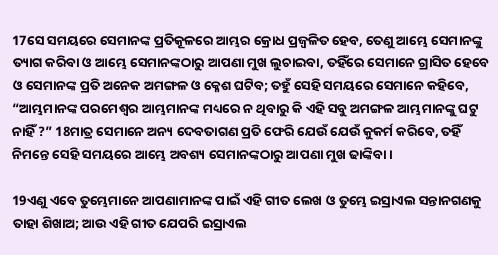17ସେ ସମୟରେ ସେମାନଙ୍କ ପ୍ରତିକୂଳରେ ଆମ୍ଭର କ୍ରୋଧ ପ୍ରଜ୍ୱଳିତ ହେବ, ତେଣୁ ଆମ୍ଭେ ସେମାନଙ୍କୁ ତ୍ୟାଗ କରିବା ଓ ଆମ୍ଭେ ସେମାନଙ୍କଠାରୁ ଆପଣା ମୁଖ ଲୁଚାଇବା, ତହିଁରେ ସେମାନେ ଗ୍ରାସିତ ହେବେ ଓ ସେମାନଙ୍କ ପ୍ରତି ଅନେକ ଅମଙ୍ଗଳ ଓ କ୍ଳେଶ ଘଟିବ; ତହୁଁ ସେହି ସମୟରେ ସେମାନେ କହିବେ, “ଆମ୍ଭମାନଙ୍କ ପରମେଶ୍ୱର ଆମ୍ଭମାନଙ୍କ ମଧ୍ୟରେ ନ ଥିବାରୁ କି ଏହି ସବୁ ଅମଙ୍ଗଳ ଆମ୍ଭମାନଙ୍କୁ ଘଟୁ ନାହିଁ ?” 18ମାତ୍ର ସେମାନେ ଅନ୍ୟ ଦେବତାଗଣ ପ୍ରତି ଫେରି ଯେଉଁ ଯେଉଁ କୁକର୍ମ କରିବେ, ତହିଁ ନିମନ୍ତେ ସେହି ସମୟରେ ଆମ୍ଭେ ଅବଶ୍ୟ ସେମାନଙ୍କଠାରୁ ଆପଣା ମୁଖ ଢାଙ୍କିବା।

19ଏଣୁ ଏବେ ତୁମ୍ଭେମାନେ ଆପଣାମାନଙ୍କ ପାଇଁ ଏହି ଗୀତ ଲେଖ ଓ ତୁମ୍ଭେ ଇସ୍ରାଏଲ ସନ୍ତାନଗଣକୁ ତାହା ଶିଖାଅ; ଆଉ ଏହି ଗୀତ ଯେପରି ଇସ୍ରାଏଲ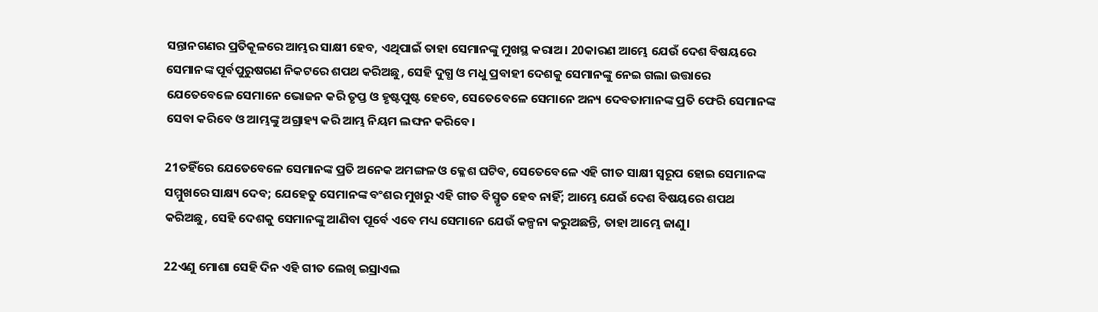ସନ୍ତାନଗଣର ପ୍ରତିକୂଳରେ ଆମ୍ଭର ସାକ୍ଷୀ ହେବ, ଏଥିପାଇଁ ତାହା ସେମାନଙ୍କୁ ମୁଖସ୍ଥ କରାଅ। 20କାରଣ ଆମ୍ଭେ ଯେଉଁ ଦେଶ ବିଷୟରେ ସେମାନଙ୍କ ପୂର୍ବପୁରୁଷଗଣ ନିକଟରେ ଶପଥ କରିଅଛୁ, ସେହି ଦୁଗ୍ଧ ଓ ମଧୁ ପ୍ରବାହୀ ଦେଶକୁ ସେମାନଙ୍କୁ ନେଇ ଗଲା ଉତ୍ତାରେ ଯେତେବେଳେ ସେମାନେ ଭୋଜନ କରି ତୃପ୍ତ ଓ ହୃଷ୍ଟପୁଷ୍ଟ ହେବେ, ସେତେବେଳେ ସେମାନେ ଅନ୍ୟ ଦେବତାମାନଙ୍କ ପ୍ରତି ଫେରି ସେମାନଙ୍କ ସେବା କରିବେ ଓ ଆମ୍ଭଙ୍କୁ ଅଗ୍ରାହ୍ୟ କରି ଆମ୍ଭ ନିୟମ ଲଙ୍ଘନ କରିବେ।

21ତହିଁରେ ଯେତେବେଳେ ସେମାନଙ୍କ ପ୍ରତି ଅନେକ ଅମଙ୍ଗଳ ଓ କ୍ଳେଶ ଘଟିବ, ସେତେବେଳେ ଏହି ଗୀତ ସାକ୍ଷୀ ସ୍ୱରୂପ ହୋଇ ସେମାନଙ୍କ ସମ୍ମୁଖରେ ସାକ୍ଷ୍ୟ ଦେବ; ଯେହେତୁ ସେମାନଙ୍କ ବଂଶର ମୁଖରୁ ଏହି ଗୀତ ବିସ୍ମୃତ ହେବ ନାହିଁ; ଆମ୍ଭେ ଯେଉଁ ଦେଶ ବିଷୟରେ ଶପଥ କରିଅଛୁ, ସେହି ଦେଶକୁ ସେମାନଙ୍କୁ ଆଣିବା ପୂର୍ବେ ଏବେ ମଧ୍ୟ ସେମାନେ ଯେଉଁ କଳ୍ପନା କରୁଅଛନ୍ତି, ତାହା ଆମ୍ଭେ ଜାଣୁ।

22ଏଣୁ ମୋଶା ସେହି ଦିନ ଏହି ଗୀତ ଲେଖି ଇସ୍ରାଏଲ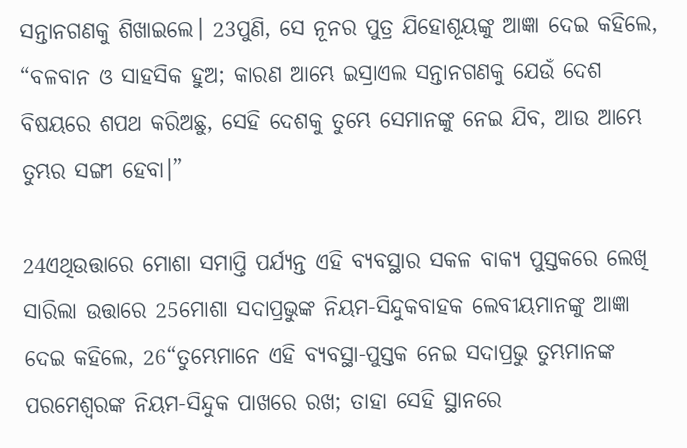ସନ୍ତାନଗଣକୁ ଶିଖାଇଲେ। 23ପୁଣି, ସେ ନୂନର ପୁତ୍ର ଯିହୋଶୂୟଙ୍କୁ ଆଜ୍ଞା ଦେଇ କହିଲେ, “ବଳବାନ ଓ ସାହସିକ ହୁଅ; କାରଣ ଆମ୍ଭେ ଇସ୍ରାଏଲ ସନ୍ତାନଗଣକୁ ଯେଉଁ ଦେଶ ବିଷୟରେ ଶପଥ କରିଅଛୁ, ସେହି ଦେଶକୁ ତୁମ୍ଭେ ସେମାନଙ୍କୁ ନେଇ ଯିବ, ଆଉ ଆମ୍ଭେ ତୁମ୍ଭର ସଙ୍ଗୀ ହେବା।”

24ଏଥିଉତ୍ତାରେ ମୋଶା ସମାପ୍ତି ପର୍ଯ୍ୟନ୍ତ ଏହି ବ୍ୟବସ୍ଥାର ସକଳ ବାକ୍ୟ ପୁସ୍ତକରେ ଲେଖି ସାରିଲା ଉତ୍ତାରେ 25ମୋଶା ସଦାପ୍ରଭୁଙ୍କ ନିୟମ-ସିନ୍ଦୁକବାହକ ଲେବୀୟମାନଙ୍କୁ ଆଜ୍ଞା ଦେଇ କହିଲେ, 26“ତୁମ୍ଭେମାନେ ଏହି ବ୍ୟବସ୍ଥା-ପୁସ୍ତକ ନେଇ ସଦାପ୍ରଭୁ ତୁମ୍ଭମାନଙ୍କ ପରମେଶ୍ୱରଙ୍କ ନିୟମ-ସିନ୍ଦୁକ ପାଖରେ ରଖ; ତାହା ସେହି ସ୍ଥାନରେ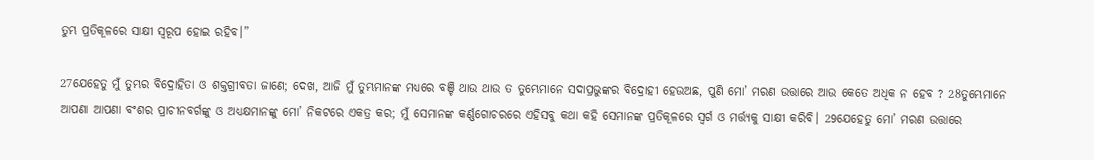ତୁମ୍ଭ ପ୍ରତିକୂଳରେ ସାକ୍ଷୀ ସ୍ୱରୂପ ହୋଇ ରହିବ।”

27ଯେହେତୁ ମୁଁ ତୁମ୍ଭର ବିଦ୍ରୋହିତା ଓ ଶକ୍ତଗ୍ରୀବତା ଜାଣେ; ଦେଖ, ଆଜି ମୁଁ ତୁମ୍ଭମାନଙ୍କ ମଧ୍ୟରେ ବଞ୍ଚି ଥାଉ ଥାଉ ତ ତୁମ୍ଭେମାନେ ସଦାପ୍ରଭୁଙ୍କର ବିଦ୍ରୋହୀ ହେଉଅଛ, ପୁଣି ମୋ’ ମରଣ ଉତ୍ତାରେ ଆଉ କେତେ ଅଧିକ ନ ହେବ ? 28ତୁମ୍ଭେମାନେ ଆପଣା ଆପଣା ବଂଶର ପ୍ରାଚୀନବର୍ଗଙ୍କୁ ଓ ଅଧ୍ୟକ୍ଷମାନଙ୍କୁ ମୋ’ ନିକଟରେ ଏକତ୍ର କର; ମୁଁ ସେମାନଙ୍କ କର୍ଣ୍ଣଗୋଚରରେ ଏହିସବୁ କଥା କହି ସେମାନଙ୍କ ପ୍ରତିକୂଳରେ ସ୍ୱର୍ଗ ଓ ମର୍ତ୍ତ୍ୟକୁ ସାକ୍ଷୀ କରିବି। 29ଯେହେତୁ ମୋ’ ମରଣ ଉତ୍ତାରେ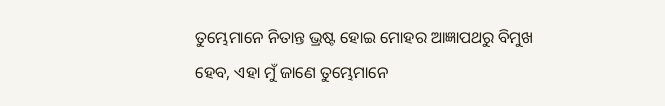ତୁମ୍ଭେମାନେ ନିତାନ୍ତ ଭ୍ରଷ୍ଟ ହୋଇ ମୋହର ଆଜ୍ଞାପଥରୁ ବିମୁଖ ହେବ, ଏହା ମୁଁ ଜାଣେ ତୁମ୍ଭେମାନେ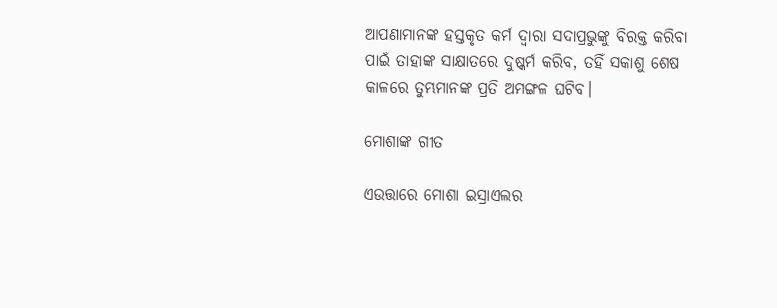ଆପଣାମାନଙ୍କ ହସ୍ତକୃତ କର୍ମ ଦ୍ୱାରା ସଦାପ୍ରଭୁଙ୍କୁ ବିରକ୍ତ କରିବା ପାଇଁ ତାହାଙ୍କ ସାକ୍ଷାତରେ ଦୁଷ୍କର୍ମ କରିବ, ତହିଁ ସକାଶୁ ଶେଷ କାଳରେ ତୁମ୍ଭମାନଙ୍କ ପ୍ରତି ଅମଙ୍ଗଳ ଘଟିବ।

ମୋଶାଙ୍କ ଗୀତ

ଏଉତ୍ତାରେ ମୋଶା ଇସ୍ରାଏଲର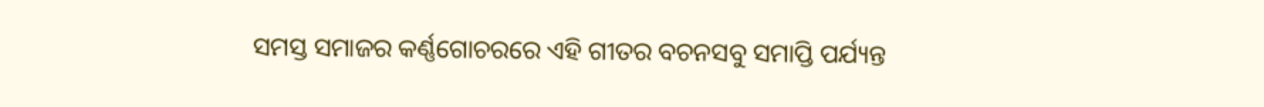ସମସ୍ତ ସମାଜର କର୍ଣ୍ଣଗୋଚରରେ ଏହି ଗୀତର ବଚନସବୁ ସମାପ୍ତି ପର୍ଯ୍ୟନ୍ତ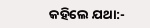କହିଲେ ଯଥା:-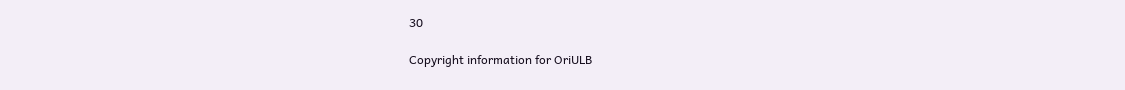30

Copyright information for OriULB